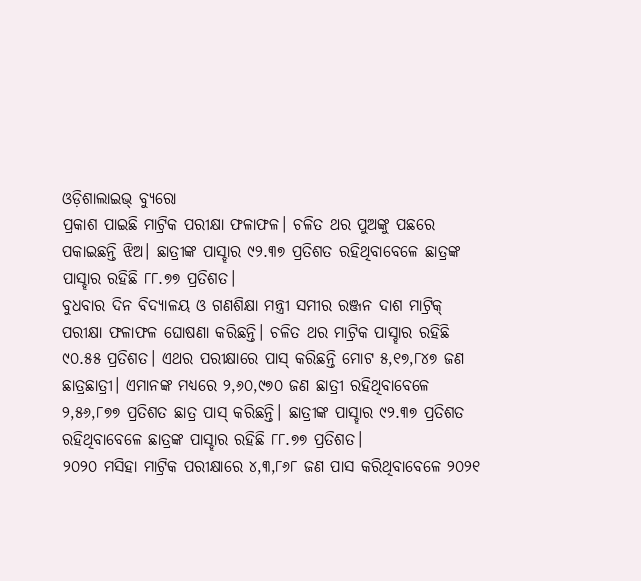ଓଡ଼ିଶାଲାଇଭ୍ ବ୍ୟୁରୋ
ପ୍ରକାଶ ପାଇଛି ମାଟ୍ରିକ ପରୀକ୍ଷା ଫଳାଫଳ। ଚଳିତ ଥର ପୁଅଙ୍କୁ ପଛରେ ପକାଇଛନ୍ତି ଝିଅ। ଛାତ୍ରୀଙ୍କ ପାସ୍ହାର ୯୨.୩୭ ପ୍ରତିଶତ ରହିଥିବାବେଳେ ଛାତ୍ରଙ୍କ ପାସ୍ହାର ରହିଛି ୮୮.୭୭ ପ୍ରତିଶତ।
ବୁଧବାର ଦିନ ବିଦ୍ୟାଳୟ ଓ ଗଣଶିକ୍ଷା ମନ୍ତ୍ରୀ ସମୀର ରଞ୍ଜନ ଦାଶ ମାଟ୍ରିକ୍ ପରୀକ୍ଷା ଫଳାଫଳ ଘୋଷଣା କରିଛନ୍ତି। ଚଳିତ ଥର ମାଟ୍ରିକ ପାସ୍ହାର ରହିଛି ୯୦.୫୫ ପ୍ରତିଶତ। ଏଥର ପରୀକ୍ଷାରେ ପାସ୍ କରିଛନ୍ତି ମୋଟ ୫,୧୭,୮୪୭ ଜଣ ଛାତ୍ରଛାତ୍ରୀ। ଏମାନଙ୍କ ମଧ୍ୟରେ ୨,୬୦,୯୭୦ ଜଣ ଛାତ୍ରୀ ରହିଥିବାବେଳେ ୨,୫୬,୮୭୭ ପ୍ରତିଶତ ଛାତ୍ର ପାସ୍ କରିଛନ୍ତି। ଛାତ୍ରୀଙ୍କ ପାସ୍ହାର ୯୨.୩୭ ପ୍ରତିଶତ ରହିଥିବାବେଳେ ଛାତ୍ରଙ୍କ ପାସ୍ହାର ରହିଛି ୮୮.୭୭ ପ୍ରତିଶତ।
୨୦୨୦ ମସିହା ମାଟ୍ରିକ ପରୀକ୍ଷାରେ ୪,୩,୮୬୮ ଜଣ ପାସ କରିଥିବାବେଳେ ୨୦୨୧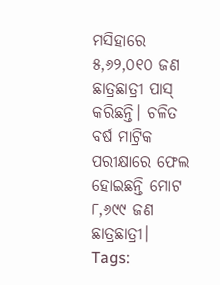ମସିହାରେ ୫,୬୨,୦୧୦ ଜଣ ଛାତ୍ରଛାତ୍ରୀ ପାସ୍ କରିଛନ୍ତି। ଚଳିତ ବର୍ଷ ମାଟ୍ରିକ ପରୀକ୍ଷାରେ ଫେଲ ହୋଇଛନ୍ତି ମୋଟ ୮,୬୯୯ ଜଣ ଛାତ୍ରଛାତ୍ରୀ।
Tags: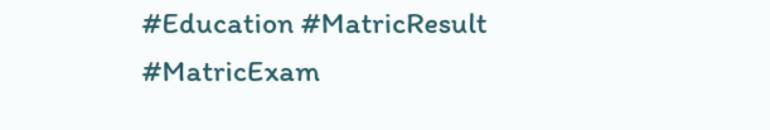#Education #MatricResult #MatricExam